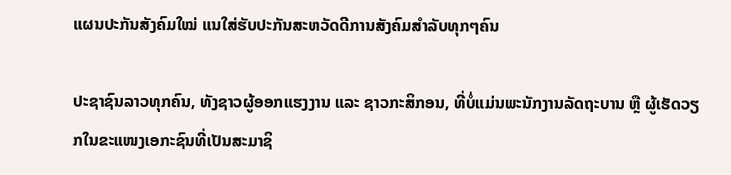ແຜນປະກັນສັງຄົມໃໝ່ ແນໃສ່ຮັບປະກັນສະຫວັດດີການສັງຄົມສຳລັບທຸກໆຄົນ

ປະຊາຊົນລາວທຸກຄົນ, ທັງຊາວຜູ້ອອກແຮງງານ ແລະ ຊາວກະສິກອນ, ທີ່ບໍ່ແມ່ນພະນັກງານລັດຖະບານ ຫຼື ຜູ້ເຮັດວຽກໃນຂະແໜງເອກະຊົນທີ່ເປັນສະມາຊິ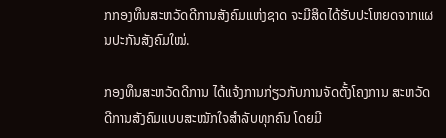ກກອງທຶນສະຫວັດດີການສັງຄົມແຫ່ງຊາດ ຈະມີສິດໄດ້ຮັບປະໂຫຍດຈາກແຜນປະກັນສັງຄົມໃໝ່.

ກອງທຶນສະຫວັດດີການ ໄດ້ແຈ້ງການກ່ຽວກັບການຈັດຕັ້ງໂຄງການ ສະຫວັດດີການສັງຄົມແບບສະໝັກໃຈສຳລັບທຸກຄົນ ໂດຍມີ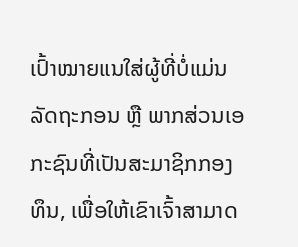ເປົ້າໝາຍແນໃສ່ຜູ້ທີ່ບໍ່ແມ່ນລັດຖະກອນ ຫຼື ພາກສ່ວນເອກະຊົນທີ່ເປັນສະມາຊິກກອງທຶນ, ເພື່ອໃຫ້ເຂົາເຈົ້າສາມາດ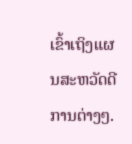ເຂົ້າເຖິງແຜນສະຫວັດດີການຕ່າງໆ.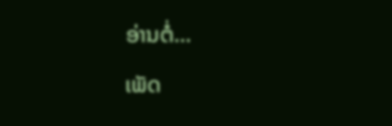ອ່ານຕໍ່…

ເພັດ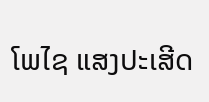ໂພໄຊ ແສງປະເສີດ